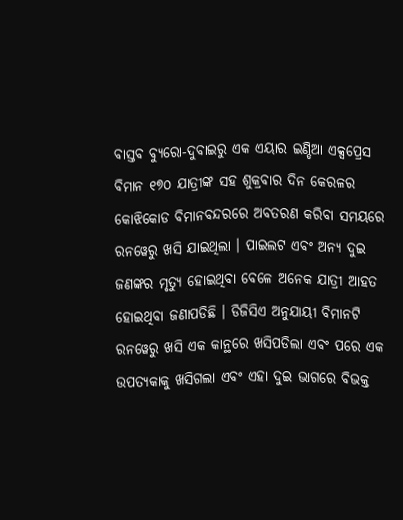ବାସ୍ତବ ବ୍ୟୁରୋ-ଦୁବାଇରୁ ଏକ ଏୟାର ଇଣ୍ଡିଆ ଏକ୍ସପ୍ରେସ ବିମାନ ୧୭୦ ଯାତ୍ରୀଙ୍କ ସହ ଶୁକ୍ରବାର ଦିନ କେରଳର କୋଝିକୋଡ ବିମାନବନ୍ଦରରେ ଅବତରଣ କରିବା ସମୟରେ ରନୱେରୁ ଖସି ଯାଇଥିଲା । ପାଇଲଟ ଏବଂ ଅନ୍ୟ ଦୁଇ ଜଣଙ୍କର ମୃତ୍ୟୁ ହୋଇଥିବା ବେଳେ ଅନେକ ଯାତ୍ରୀ ଆହତ ହୋଇଥିବା ଜଣାପଡିଛି । ଡିଜିସିଏ ଅନୁଯାୟୀ ବିମାନଟି ରନୱେରୁ ଖସି ଏକ କାନ୍ଥରେ ଖସିପଡିଲା ଏବଂ ପରେ ଏକ ଉପତ୍ୟକାକୁ ଖସିଗଲା ଏବଂ ଏହା ଦୁଇ ଭାଗରେ ବିଭକ୍ତ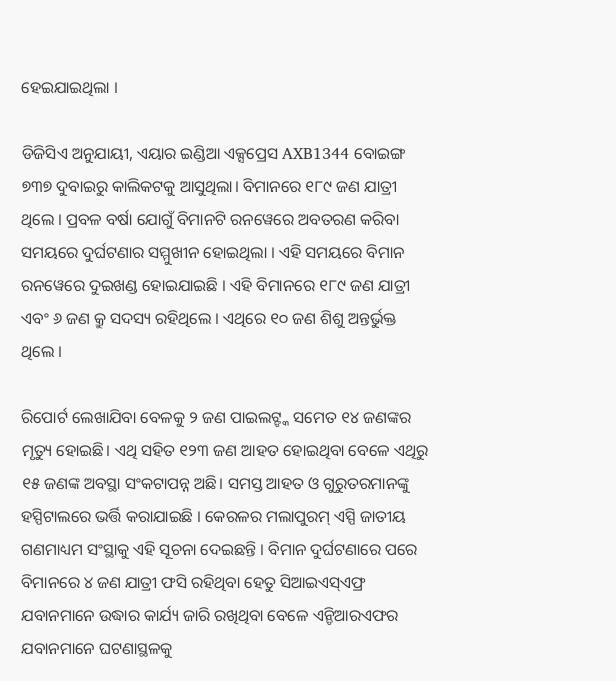ହେଇଯାଇଥିଲା ।

ଡିଜିସିଏ ଅନୁଯାୟୀ, ଏୟାର ଇଣ୍ଡିଆ ଏକ୍ସପ୍ରେସ AXB1344 ବୋଇଙ୍ଗ ୭୩୭ ଦୁବାଇରୁ କାଲିକଟକୁ ଆସୁଥିଲା। ବିମାନରେ ୧୮୯ ଜଣ ଯାତ୍ରୀ ଥିଲେ । ପ୍ରବଳ ବର୍ଷା ଯୋଗୁଁ ବିମାନଟି ରନୱେରେ ଅବତରଣ କରିବା ସମୟରେ ଦୁର୍ଘଟଣାର ସମ୍ମୁଖୀନ ହୋଇଥିଲା । ଏହି ସମୟରେ ବିମାନ ରନୱେରେ ଦୁଇଖଣ୍ଡ ହୋଇଯାଇଛି । ଏହି ବିମାନରେ ୧୮୯ ଜଣ ଯାତ୍ରୀ ଏବଂ ୬ ଜଣ କ୍ରୁ ସଦସ୍ୟ ରହିଥିଲେ । ଏଥିରେ ୧୦ ଜଣ ଶିଶୁ ଅନ୍ତର୍ଭୁକ୍ତ ଥିଲେ ।

ରିପୋର୍ଟ ଲେଖାଯିବା ବେଳକୁ ୨ ଜଣ ପାଇଲଟ୍ଙ୍କ ସମେତ ୧୪ ଜଣଙ୍କର ମୃତ୍ୟୁ ହୋଇଛି। ଏଥି ସହିତ ୧୨୩ ଜଣ ଆହତ ହୋଇଥିବା ବେଳେ ଏଥିରୁ ୧୫ ଜଣଙ୍କ ଅବସ୍ଥା ସଂକଟାପନ୍ନ ଅଛି। ସମସ୍ତ ଆହତ ଓ ଗୁରୁତରମାନଙ୍କୁ ହସ୍ପିଟାଲରେ ଭର୍ତ୍ତି କରାଯାଇଛି । କେରଳର ମଲାପୁରମ୍ ଏସ୍ପି ଜାତୀୟ ଗଣମାଧ୍ୟମ ସଂସ୍ଥାକୁ ଏହି ସୂଚନା ଦେଇଛନ୍ତି । ବିମାନ ଦୁର୍ଘଟଣାରେ ପରେ ବିମାନରେ ୪ ଜଣ ଯାତ୍ରୀ ଫସି ରହିଥିବା ହେତୁ ସିଆଇଏସ୍ଏଫ୍ର ଯବାନମାନେ ଉଦ୍ଧାର କାର୍ଯ୍ୟ ଜାରି ରଖିଥିବା ବେଳେ ଏନ୍ଡିଆରଏଫର ଯବାନମାନେ ଘଟଣାସ୍ଥଳକୁ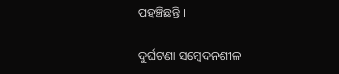ପହଞ୍ଚିଛନ୍ତି ।

ଦୁର୍ଘଟଣା ସମ୍ବେଦନଶୀଳ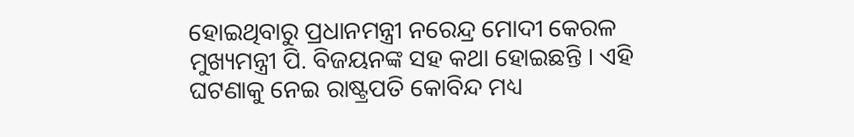ହୋଇଥିବାରୁ ପ୍ରଧାନମନ୍ତ୍ରୀ ନରେନ୍ଦ୍ର ମୋଦୀ କେରଳ ମୁଖ୍ୟମନ୍ତ୍ରୀ ପି. ବିଜୟନଙ୍କ ସହ କଥା ହୋଇଛନ୍ତି । ଏହି ଘଟଣାକୁ ନେଇ ରାଷ୍ଟ୍ରପତି କୋବିନ୍ଦ ମଧ୍ୟ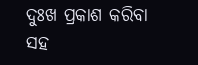ଦୁଃଖ ପ୍ରକାଶ କରିବା ସହ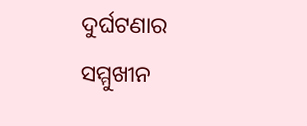ଦୁର୍ଘଟଣାର ସମ୍ମୁଖୀନ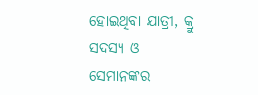ହୋଇଥିବା ଯାତ୍ରୀ, କ୍ରୁ ସଦସ୍ୟ ଓ ସେମାନଙ୍କର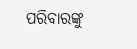ପରିବାରଙ୍କୁ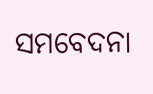ସମବେଦନା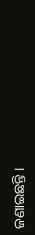ଜଣାଇଛନ୍ତି ।